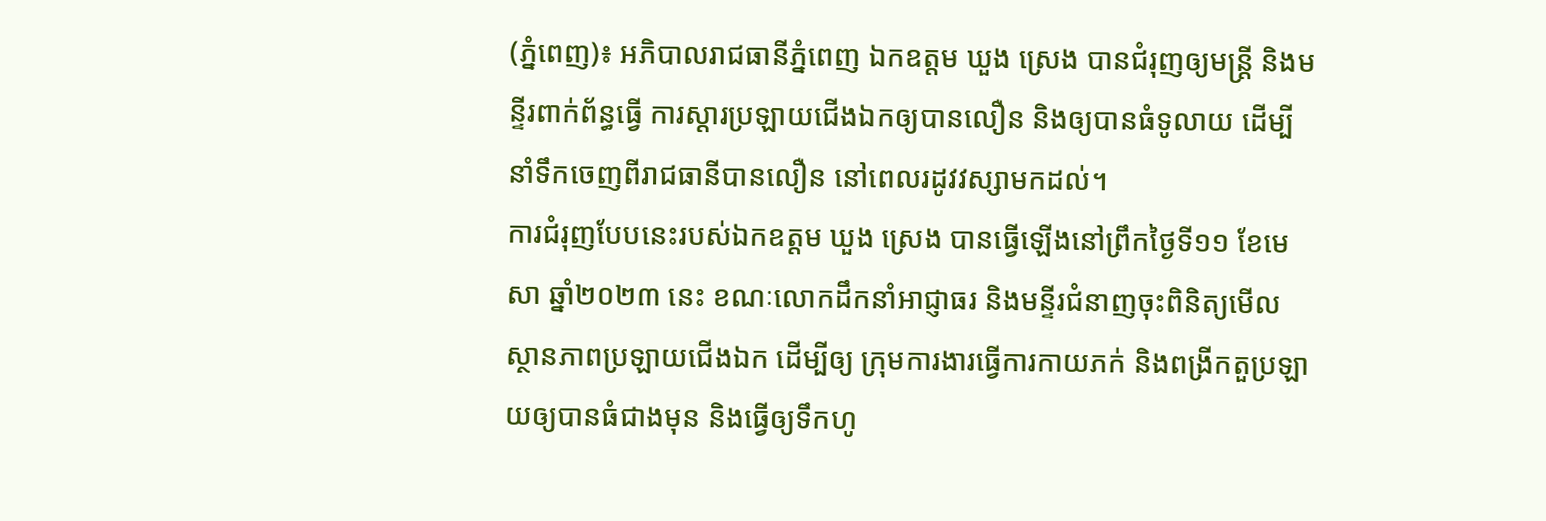(ភ្នំពេញ)៖ អភិបាលរាជធានីភ្នំពេញ ឯកឧត្តម ឃួង ស្រេង បានជំរុញឲ្យមន្ត្រី និងមន្ទីរពាក់ព័ន្ធធ្វើ ការស្ដារប្រឡាយជើងឯកឲ្យបានលឿន និងឲ្យបានធំទូលាយ ដើម្បីនាំទឹកចេញពីរាជធានីបានលឿន នៅពេលរដូវវស្សាមកដល់។
ការជំរុញបែបនេះរបស់ឯកឧត្តម ឃួង ស្រេង បានធ្វើឡើងនៅព្រឹកថ្ងៃទី១១ ខែមេសា ឆ្នាំ២០២៣ នេះ ខណៈលោកដឹកនាំអាជ្ញាធរ និងមន្ទីរជំនាញចុះពិនិត្យមើលស្ថានភាពប្រឡាយជើងឯក ដើម្បីឲ្យ ក្រុមការងារធ្វើការកាយភក់ និងពង្រីកតួប្រឡាយឲ្យបានធំជាងមុន និងធ្វើឲ្យទឹកហូ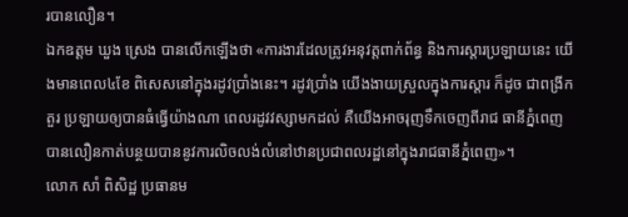របានលឿន។
ឯកឧត្តម ឃួង ស្រេង បានលើកឡើងថា «ការងារដែលត្រូវអនុវត្តពាក់ព័ន្ធ និងការស្ដារប្រឡាយនេះ យើងមានពេល៤ខែ ពិសេសនៅក្នុងរដូវប្រាំងនេះ។ រដូវប្រាំង យើងងាយស្រួលក្នុងការស្ដារ ក៏ដូច ជាពង្រីកតួរ ប្រឡាយឲ្យបានធំធ្វើយ៉ាងណា ពេលរដូវវស្សាមកដល់ គឺយើងអាចរុញទឹកចេញពីរាជ ធានីភ្នំពេញបានលឿនកាត់បន្ថយបាននូវការលិចលង់លំនៅឋានប្រជាពលរដ្ឋនៅក្នុងរាជធានីភ្នំពេញ»។
លោក សាំ ពិសិដ្ឋ ប្រធានម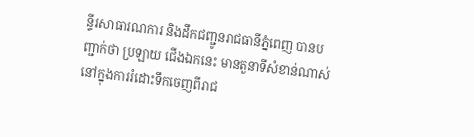ន្ទីរសាធារណការ និងដឹកជញ្ជូនរាជធានីភ្នំពេញ បានបញ្ជាក់ថា ប្រឡាយ ជើងឯកនេះ មានតួនាទីសំខាន់ណាស់នៅក្នុងការរំដោះទឹកចេញពីរាជ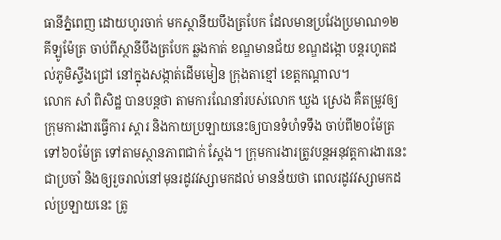ធានីភ្នំពេញ ដោយហូរចាក់ មកស្ថានីយបឹងត្របែក ដែលមានប្រវែងប្រមាណ១២គីឡូម៉ែត្រ ចាប់ពីស្ថានីបឹងត្របែក ឆ្លងកាត់ ខណ្ឌមានជ័យ ខណ្ឌដង្កោ បន្តរហូតដល់ភូមិស្ទឹងជ្រៅ នៅក្នុងសង្កាត់ដើមមៀន ក្រុងតាខ្មៅ ខេត្តកណ្ដាល។
លោក សាំ ពិសិដ្ឋ បានបន្តថា តាមការណែនាំរបស់លោក ឃួង ស្រេង គឺតម្រូវឲ្យក្រុមការងារធ្វើការ ស្ដារ និងកាយប្រឡាយនេះឲ្យបានទំហំទទឹង ចាប់ពី២០ម៉ែត្រ ទៅ៦០ម៉ែត្រ ទៅតាមស្ថានភាពជាក់ ស្ដែង។ ក្រុមការងារត្រូវបន្តអនុវត្តការងារនេះជាប្រចាំ និងឲ្យរួចរាល់នៅមុនរដូវវស្សាមកដល់ មានន័យថា ពេលរដូវវស្សាមកដល់ប្រឡាយនេះ ត្រូ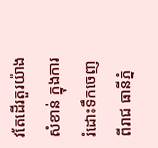វតែដើរតួរយ៉ាងសំខាន់ ក្នុងការរំដោះទឹកចេញពីរាជ ធានីភ្នំ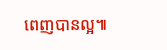ពេញបានល្អ៕